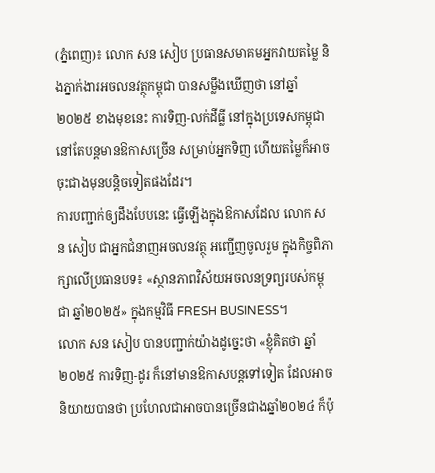(ភ្នំពេញ)៖ លោក សន សៀប ប្រធានសមាគមអ្នកវាយតម្លៃ និងភ្នាក់ងារអចលនវត្ថុកម្ពុជា បានសម្លឹងឃើញថា នៅឆ្នាំ២០២៥ ខាងមុខនេះ ការទិញ-លក់ដីធ្លី នៅក្នុងប្រទេសកម្ពុជា នៅតែបន្ដមានឱកាសច្រើន សម្រាប់អ្នកទិញ ហើយតម្លៃក៏អាចចុះជាងមុនបន្ដិចទៀតផងដែរ។
ការបញ្ជាក់ឲ្យដឹងបែបនេះ ធ្វើឡើងក្នុងឱកាសដែល លោក សន សៀប ជាអ្នកជំនាញអចលនវត្ថុ អញ្ជើញចូលរួម ក្នុងកិច្ចពិភាក្សាលើប្រធានបទ៖ «ស្ថានភាពវិស័យអចលនទ្រព្យរបស់កម្ពុជា ឆ្នាំ២០២៥» ក្នុងកម្មវិធី FRESH BUSINESS។
លោក សន សៀប បានបញ្ជាក់យ៉ាងដូច្នេះថា «ខ្ញុំគិតថា ឆ្នាំ២០២៥ ការទិញ-ដូរ ក៏នៅមានឱកាសបន្ដទៅទៀត ដែលអាចនិយាយបានថា ប្រហែលជាអាចបានច្រើនជាងឆ្នាំ២០២៤ ក៏ប៉ុ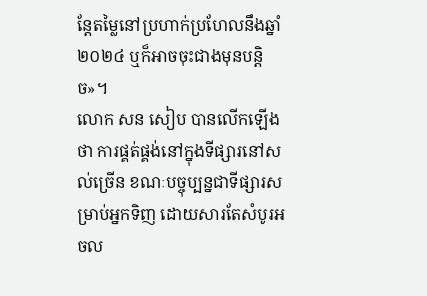ន្ដែតម្លៃនៅប្រហាក់ប្រហែលនឹងឆ្នាំ២០២៤ ឬក៏អាចចុះជាងមុនបន្ដិច»។
លោក សន សៀប បានលើកឡើងថា ការផ្គត់ផ្គង់នៅក្នុងទីផ្សារនៅសល់ច្រើន ខណៈបច្ចុប្បន្នជាទីផ្សារសម្រាប់អ្នកទិញ ដោយសារតែសំបូរអចល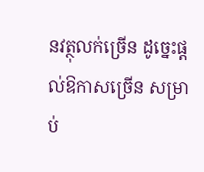នវត្ថុលក់ច្រើន ដូច្នេះផ្ដល់ឱកាសច្រើន សម្រាប់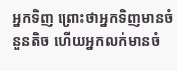អ្នកទិញ ព្រោះថាអ្នកទិញមានចំនួនតិច ហើយអ្នកលក់មានចំ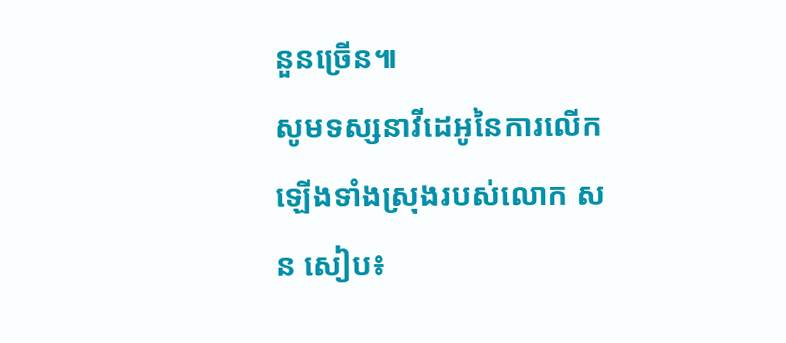នួនច្រើន៕
សូមទស្សនាវីដេអូនៃការលើកឡើងទាំងស្រុងរបស់លោក សន សៀប៖